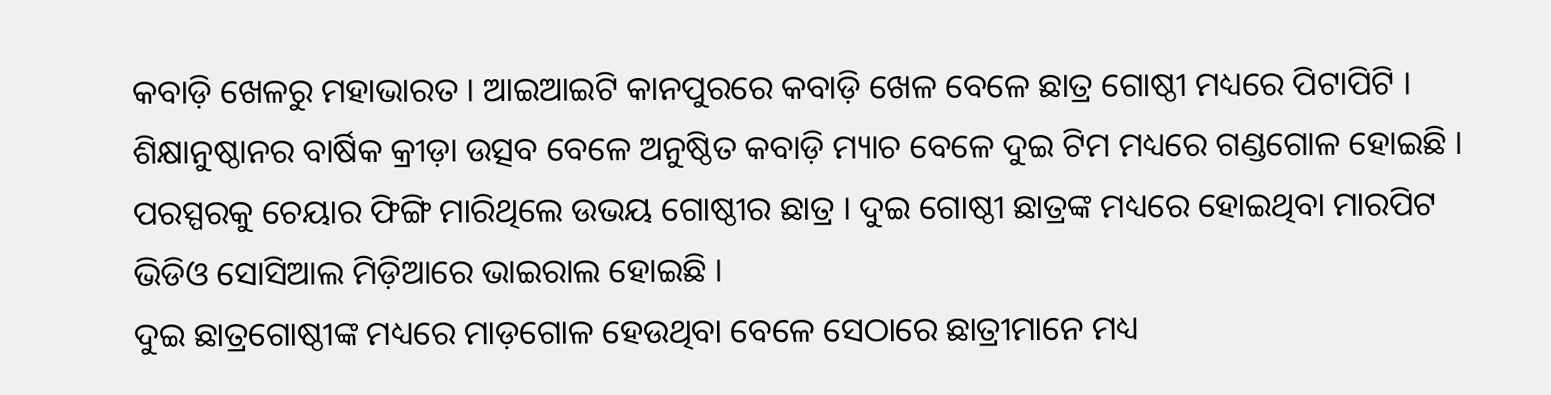କବାଡ଼ି ଖେଳରୁ ମହାଭାରତ । ଆଇଆଇଟି କାନପୁରରେ କବାଡ଼ି ଖେଳ ବେଳେ ଛାତ୍ର ଗୋଷ୍ଠୀ ମଧ୍ୟରେ ପିଟାପିଟି । ଶିକ୍ଷାନୁଷ୍ଠାନର ବାର୍ଷିକ କ୍ରୀଡ଼ା ଉତ୍ସବ ବେଳେ ଅନୁଷ୍ଠିତ କବାଡ଼ି ମ୍ୟାଚ ବେଳେ ଦୁଇ ଟିମ ମଧ୍ୟରେ ଗଣ୍ଡଗୋଳ ହୋଇଛି । ପରସ୍ପରକୁ ଚେୟାର ଫିଙ୍ଗି ମାରିଥିଲେ ଉଭୟ ଗୋଷ୍ଠୀର ଛାତ୍ର । ଦୁଇ ଗୋଷ୍ଠୀ ଛାତ୍ରଙ୍କ ମଧ୍ୟରେ ହୋଇଥିବା ମାରପିଟ ଭିଡିଓ ସୋସିଆଲ ମିଡ଼ିଆରେ ଭାଇରାଲ ହୋଇଛି ।
ଦୁଇ ଛାତ୍ରଗୋଷ୍ଠୀଙ୍କ ମଧ୍ୟରେ ମାଡ଼ଗୋଳ ହେଉଥିବା ବେଳେ ସେଠାରେ ଛାତ୍ରୀମାନେ ମଧ୍ୟ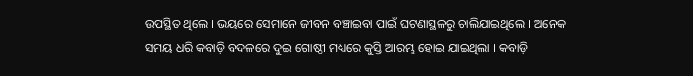ଉପସ୍ଥିତ ଥିଲେ । ଭୟରେ ସେମାନେ ଜୀବନ ବଞ୍ଚାଇବା ପାଇଁ ଘଟଣାସ୍ଥଳରୁ ଚାଲିଯାଇଥିଲେ । ଅନେକ ସମୟ ଧରି କବାଡ଼ି ବଦଳରେ ଦୁଇ ଗୋଷ୍ଠୀ ମଧ୍ୟରେ କୁସ୍ତି ଆରମ୍ଭ ହୋଇ ଯାଇଥିଲା । କବାଡ଼ି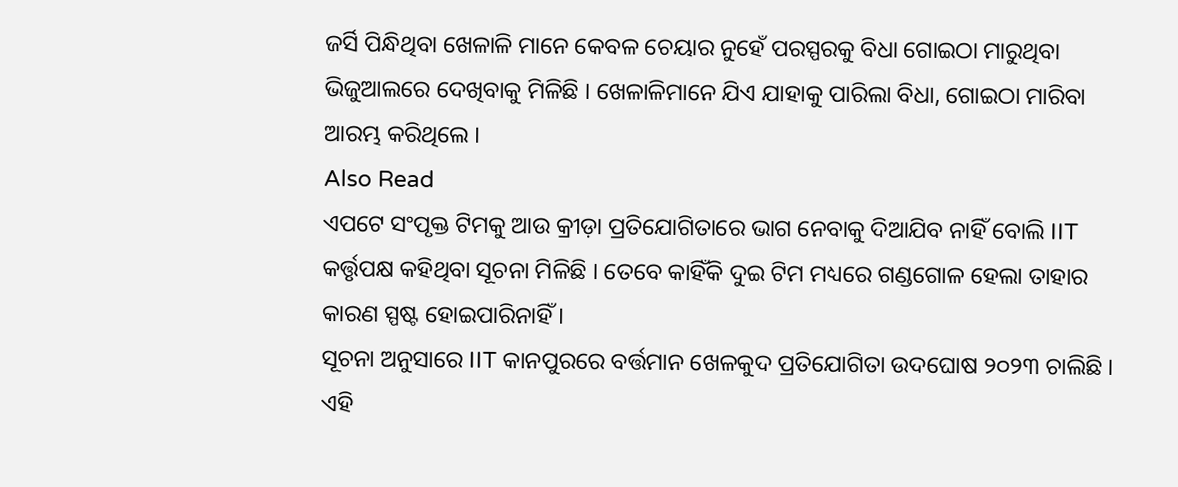ଜର୍ସି ପିନ୍ଧିଥିବା ଖେଳାଳି ମାନେ କେବଳ ଚେୟାର ନୁହେଁ ପରସ୍ପରକୁ ବିଧା ଗୋଇଠା ମାରୁଥିବା ଭିଜୁଆଲରେ ଦେଖିବାକୁ ମିଳିଛି । ଖେଳାଳିମାନେ ଯିଏ ଯାହାକୁ ପାରିଲା ବିଧା, ଗୋଇଠା ମାରିବା ଆରମ୍ଭ କରିଥିଲେ ।
Also Read
ଏପଟେ ସଂପୃକ୍ତ ଟିମକୁ ଆଉ କ୍ରୀଡ଼ା ପ୍ରତିଯୋଗିତାରେ ଭାଗ ନେବାକୁ ଦିଆଯିବ ନାହିଁ ବୋଲି IIT କର୍ତ୍ତୃପକ୍ଷ କହିଥିବା ସୂଚନା ମିଳିଛି । ତେବେ କାହିଁକି ଦୁଇ ଟିମ ମଧ୍ୟରେ ଗଣ୍ଡଗୋଳ ହେଲା ତାହାର କାରଣ ସ୍ପଷ୍ଟ ହୋଇପାରିନାହିଁ ।
ସୂଚନା ଅନୁସାରେ IIT କାନପୁରରେ ବର୍ତ୍ତମାନ ଖେଳକୁଦ ପ୍ରତିଯୋଗିତା ଉଦଘୋଷ ୨୦୨୩ ଚାଲିଛି । ଏହି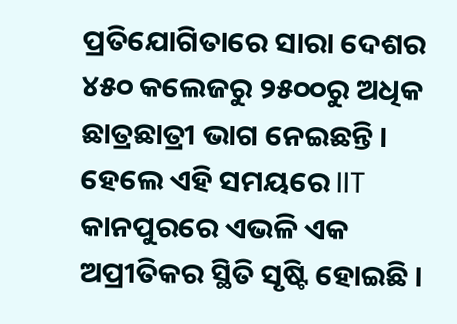ପ୍ରତିଯୋଗିତାରେ ସାରା ଦେଶର ୪୫୦ କଲେଜରୁ ୨୫୦୦ରୁ ଅଧିକ ଛାତ୍ରଛାତ୍ରୀ ଭାଗ ନେଇଛନ୍ତି । ହେଲେ ଏହି ସମୟରେ IIT କାନପୁରରେ ଏଭଳି ଏକ ଅପ୍ରୀତିକର ସ୍ଥିତି ସୃଷ୍ଟି ହୋଇଛି ।